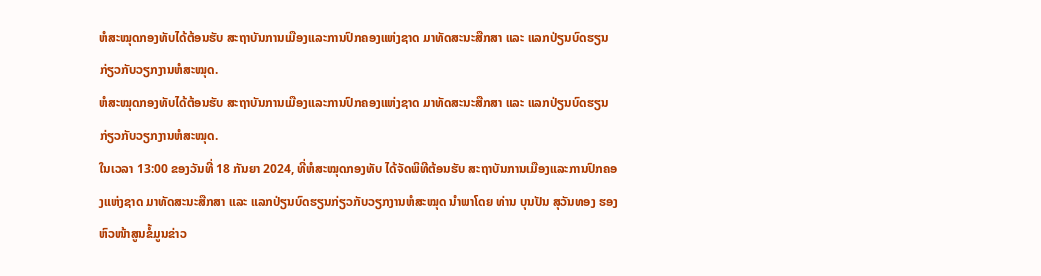ຫໍສະໝຸດກອງທັບໄດ້ຕ້ອນຮັບ ສະຖາບັນການເມືອງແລະການປົກຄອງແຫ່ງຊາດ ມາທັດສະນະສືກສາ ແລະ ແລກປ່ຽນບົດຮຽນກ່ຽວກັບວຽກງານຫໍສະໝຸດ.
ຫໍສະໝຸດກອງທັບໄດ້ຕ້ອນຮັບ ສະຖາບັນການເມືອງແລະການປົກຄອງແຫ່ງຊາດ ມາທັດສະນະສືກສາ ແລະ ແລກປ່ຽນບົດຮຽນກ່ຽວກັບວຽກງານຫໍສະໝຸດ.
ໃນເວລາ 13:00 ຂອງວັນທີ່ 18 ກັນຍາ 2024, ທີ່ຫໍສະໝຸດກອງທັບ ໄດ້ຈັດພິທີຕ້ອນຮັບ ສະຖາບັນການເມືອງແລະການປົກຄອງແຫ່ງຊາດ ມາທັດສະນະສືກສາ ແລະ ແລກປ່ຽນບົດຮຽນກ່ຽວກັບວຽກງານຫໍສະໝຸດ ນຳພາໂດຍ ທ່ານ ບຸນປັນ ສຸວັນທອງ ຮອງຫົວໜ້າສູນຂໍ້ມູນຂ່າວ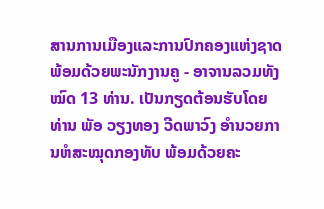ສານການເມືອງແລະການປົກຄອງແຫ່ງຊາດ ພ້ອມດ້ວຍພະນັກງານຄູ - ອາຈານລວມທັງໝົດ 13 ທ່ານ. ເປັນກຽດຕ້ອນຮັບໂດຍ ທ່ານ ພັອ ວຽງທອງ ວີດພາວົງ ອຳນວຍການຫໍສະໝຸດກອງທັບ ພ້ອມດ້ວຍຄະ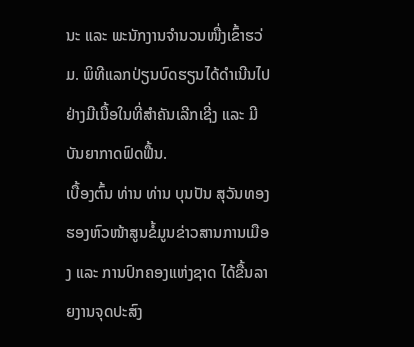ນະ ແລະ ພະນັກງານຈຳນວນໜື່ງເຂົ້າຮວ່ມ. ພິທີແລກປ່ຽນບົດຮຽນໄດ້ດຳເນີນໄປຢ່າງມີເນື້ອໃນທີ່ສຳຄັນເລີກເຊີ່ງ ແລະ ມີບັນຍາກາດຟົດຟື້ນ.
ເບື້ອງຕົ້ນ ທ່ານ ທ່ານ ບຸນປັນ ສຸວັນທອງ ຮອງຫົວໜ້າສູນຂໍ້ມູນຂ່າວສານການເມືອງ ແລະ ການປົກຄອງແຫ່ງຊາດ ໄດ້ຂື້ນລາຍງານຈຸດປະສົງ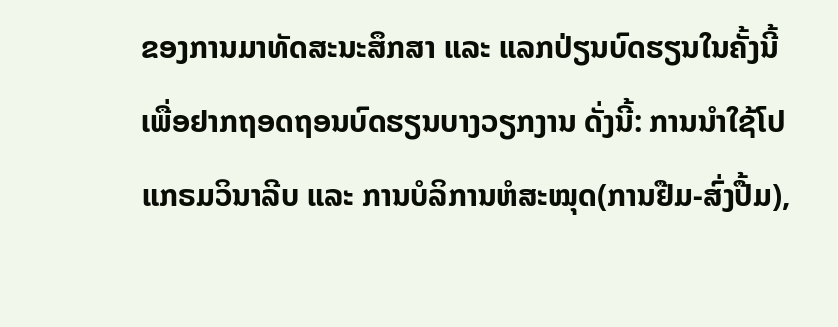ຂອງການມາທັດສະນະສຶກສາ ແລະ ແລກປ່ຽນບົດຮຽນໃນຄັ້ງນີ້ ເພື່ອຢາກຖອດຖອນບົດຮຽນບາງວຽກງານ ດັ່ງນີ້: ການນຳໃຊ້ໂປແກຣມວິນາລີບ ແລະ ການບໍລິການຫໍສະໝຸດ(ການຢືມ-ສົ່ງປື້ມ),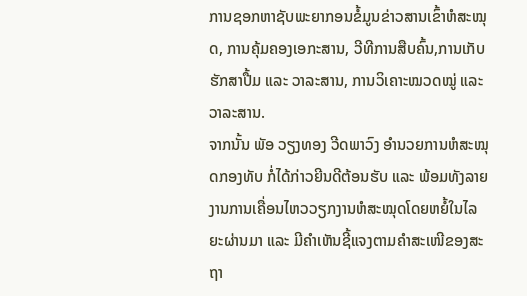ການຊອກຫາຊັບພະຍາກອນຂໍ້ມູນຂ່າວສານເຂົ້າຫໍສະໝຸດ, ການຄຸ້ມຄອງເອກະສານ, ວີທີການສືບຄົ້ນ,ການເກັບຮັກສາປື້ມ ແລະ ວາລະສານ, ການວິເຄາະໝວດໝູ່ ແລະ ວາລະສານ.
ຈາກນັ້ນ ພັອ ວຽງທອງ ວີດພາວົງ ອໍານວຍການຫໍສະໝຸດກອງທັບ ກໍ່ໄດ້ກ່າວຍີນດີຕ້ອນຮັບ ແລະ ພ້ອມທັງລາຍງານການເຄື່ອນໄຫວວຽກງານຫໍສະໝຸດໂດຍຫຍໍ້ໃນໄລຍະຜ່ານມາ ແລະ ມີຄຳເຫັນຊີ້ແຈງຕາມຄຳສະເໜີຂອງສະຖາ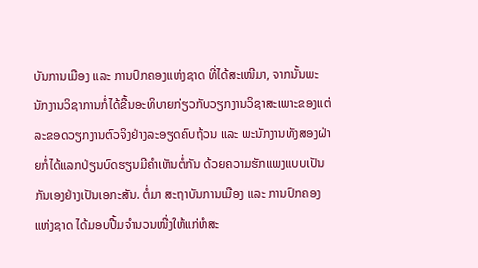ບັນການເມືອງ ແລະ ການປົກຄອງແຫ່ງຊາດ ທີ່ໄດ້ສະເໜີມາ, ຈາກນັ້ນພະນັກງານວິຊາການກໍ່ໄດ້ຂື້ນອະທິບາຍກ່ຽວກັບວຽກງານວິຊາສະເພາະຂອງແຕ່ລະຂອດວຽກງານຕົວຈິງຢ່າງລະອຽດຄົບຖ້ວນ ແລະ ພະນັກງານທັງສອງຝ່າຍກໍ່ໄດ້ແລກປ່ຽນບົດຮຽນມີຄຳເຫັນຕໍ່ກັນ ດ້ວຍຄວາມຮັກແພງແບບເປັນກັນເອງຢ່າງເປັນເອກະສັນ. ຕໍ່ມາ ສະຖາບັນການເມືອງ ແລະ ການປົກຄອງແຫ່ງຊາດ ໄດ້ມອບປື້ມຈຳນວນໜື່ງໃຫ້ແກ່ຫໍສະ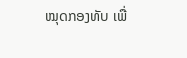ໝຸດກອງທັບ ເພື່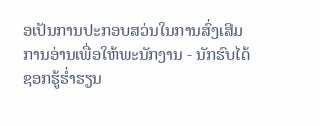ອເປັນການປະກອບສວ່ນໃນການສົ່ງເສີມການອ່ານເພື່ອໃຫ້ພະນັກງານ - ນັກຮົບໄດ້ຊອກຮູ້ຮໍ່າຮຽນ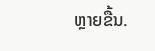ຫຼາຍຂື້ນ.